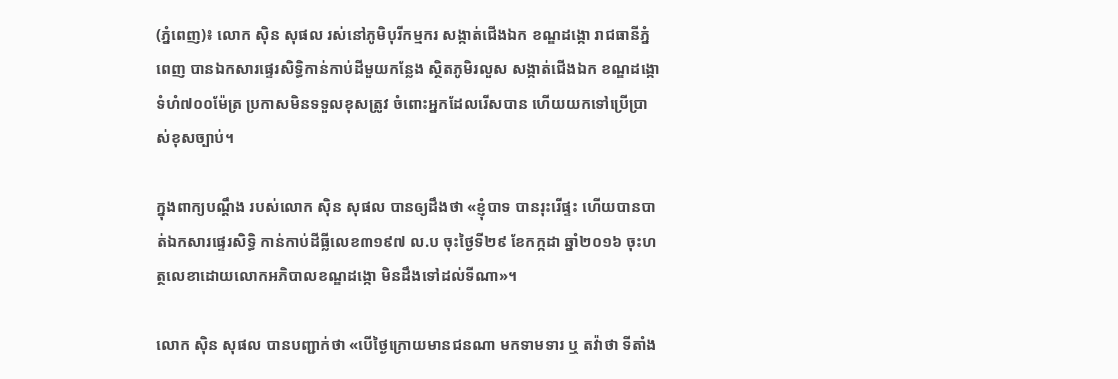(ភ្នំពេញ)៖ លោក ស៊ិន សុផល រស់នៅភូមិបុរីកម្មករ សង្កាត់ជើងឯក ខណ្ឌដង្កោ រាជធានីភ្នំពេញ បានឯកសារផ្ទេរសិទ្ធិកាន់កាប់ដីមួយកន្លែង ស្ថិតភូមិរលួស សង្កាត់ជើងឯក ខណ្ឌដង្កោ ទំហំ៧០០ម៉ែត្រ ប្រកាសមិនទទួលខុសត្រូវ ចំពោះអ្នកដែលរើសបាន ហើយយកទៅប្រើប្រាស់ខុសច្បាប់។

ក្នុងពាក្យបណ្ដឹង របស់លោក ស៊ិន សុផល បានឲ្យដឹងថា «ខ្ញុំបាទ បានរុះរើផ្ទះ ហើយបានបាត់ឯកសារផ្ទេរសិទ្ធិ កាន់កាប់ដីធ្លីលេខ៣១៩៧ ល.ប ចុះថ្ងៃទី២៩ ខែកក្កដា ឆ្នាំ២០១៦ ចុះហត្ថលេខាដោយលោកអភិបាលខណ្ឌដង្កោ មិនដឹងទៅដល់ទីណា»។

លោក ស៊ិន សុផល បានបញ្ជាក់ថា «បើថ្ងៃក្រោយមានជនណា មកទាមទារ ឬ តវ៉ាថា ទីតាំង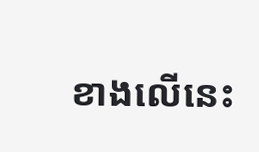ខាងលើនេះ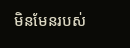មិនមែនរបស់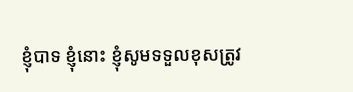ខ្ញុំបាទ ខ្ញុំនោះ ខ្ញុំសូមទទួលខុសត្រូវ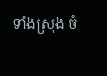ទាំងស្រុង ចំ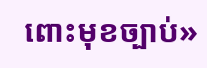ពោះមុខច្បាប់»